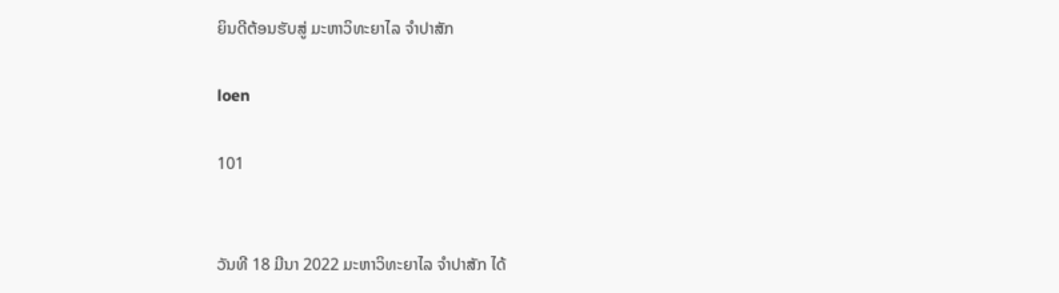ຍິນດີຕ້ອນຮັບສູ່ ມະຫາວິທະຍາໄລ ຈຳປາສັກ

loen

101


ວັນທີ 18 ມີນາ 2022 ມະຫາວິທະຍາໄລ ຈຳປາສັກ ໄດ້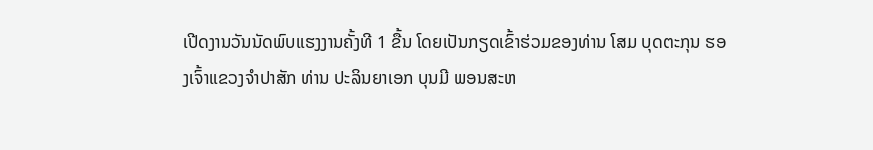ເປີດງານວັນນັດພົບແຮງງານຄັ້ງທີ 1 ຂື້ນ ໂດຍເປັນກຽດເຂົ້າຮ່ວມຂອງທ່ານ ໂສມ ບຸດຕະກຸນ ຮອງເຈົ້າແຂວງຈຳປາສັກ ທ່ານ ປະລິນຍາເອກ ບຸນມີ ພອນສະຫ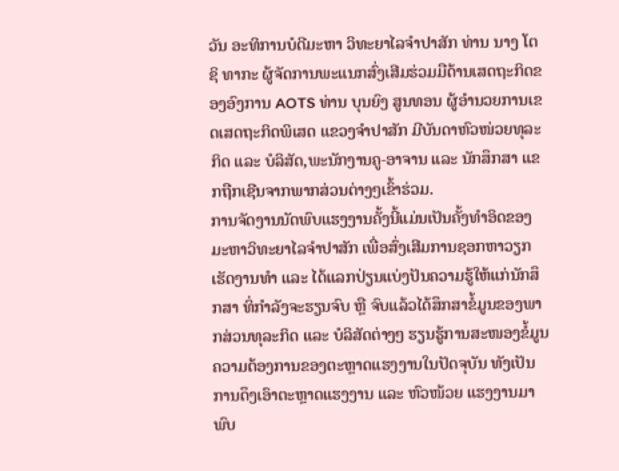ວັນ ອະທິການບໍດີມະຫາ ວິທະຍາໄລຈຳປາສັກ ທ່ານ ນາງ ໂຕຊິ ທາກະ ຜູ້ຈັດການພະແນກສົ່ງເສີມຮ່ວມມືດ້ານເສດຖະກິດຂອງອົງການ AOTS ທ່ານ ບຸນຍົງ ສູນທອນ ຜູ້ອຳນວຍການເຂດເສດຖະກິດພິເສດ ແຂວງຈຳປາສັກ ມີບັນດາຫົວໜ່ວຍທຸລະກິດ ແລະ ບໍລິສັດ,ພະນັກງານຄູ-ອາຈານ ແລະ ນັກສຶກສາ ແຂກຖືກເຊີນຈາກພາກສ່ວນຕ່າງໆເຂົ້າຮ່ວມ.
ການຈັດງານນັດພົບແຮງງານຄັ້ງນີ້ແມ່ນເປັນຄັ້ງທຳອິດຂອງມະຫາວິທະຍາໄລຈຳປາສັກ ເພື່ອສົ່ງເສີມການຊອກຫາວຽກເຮັດງານທຳ ແລະ ໄດ້ແລກປ່ຽນແບ່ງປັນຄວາມຮູ້ໃຫ້ແກ່ນັກສຶກສາ ທິ່ກຳລັງຈະຮຽນຈົບ ຫຼື ຈົບແລ້ວໄດ້ສຶກສາຂໍ້ມູນຂອງພາກສ່ວນທຸລະກິດ ແລະ ບໍລິສັດຕ່າງໆ ຮຽນຮູ້ການສະໜອງຂໍ້ມູນຄວາມຕ້ອງການຂອງຕະຫຼາດແຮງງານໃນປັດຈຸບັນ ທັງເປັນການດຶງເອົາຕະຫຼາດແຮງງານ ແລະ ຫົວໜ້ວຍ ແຮງງານມາພົບ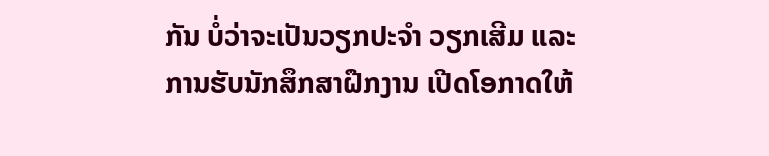ກັນ ບໍ່ວ່າຈະເປັນວຽກປະຈຳ ວຽກເສີມ ແລະ ການຮັບນັກສຶກສາຝືກງານ ເປີດໂອກາດໃຫ້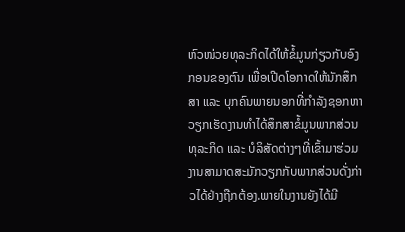ຫົວໜ່ວຍທຸລະກິດໄດ້ໃຫ້ຂໍ້ມູນກ່ຽວກັບອົງກອນຂອງຕົນ ເພື່ອເປີດໂອກາດໃຫ້ນັກສຶກສາ ແລະ ບຸກຄົນພາຍນອກທີ່ກຳລັງຊອກຫາວຽກເຮັດງານທຳໄດ້ສຶກສາຂໍ້ມູນພາກສ່ວນທຸລະກິດ ແລະ ບໍລິສັດຕ່າງໆທີ່ເຂົ້າມາຮ່ວມງານສາມາດສະມັກວຽກກັບພາກສ່ວນດັ່ງກ່າວໄດ້ຢ່າງຖືກຕ້ອງ.ພາຍໃນງານຍັງໄດ້ມີ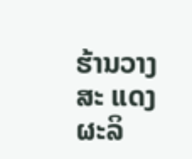ຮ້ານວາງສະ ແດງຜະລິ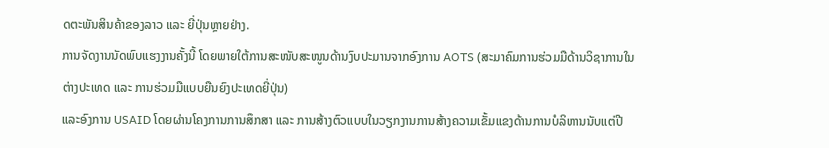ດຕະພັນສິນຄ້າຂອງລາວ ແລະ ຍີ່ປຸ່ນຫຼາຍຢ່າງ.
ການຈັດງານນັດພົບແຮງງານຄັ້ງນີ້ ໂດຍພາຍໃຕ້ການສະໜັບສະໜູນດ້ານງົບປະມານຈາກອົງການ AOTS (ສະມາຄົມການຮ່ວມມືດ້ານວິຊາການໃນຕ່າງປະເທດ ແລະ ການຮ່ວມມືແບບຍືນຍົງປະເທດຍີ່ປຸ່ນ)
ແລະອົງການ USAID ໂດຍຜ່ານໂຄງການການສຶກສາ ແລະ ການສ້າງຕົວແບບໃນວຽກງານການສ້າງຄວາມເຂັ້ມແຂງດ້ານການບໍລິຫານນັບແຕ່ປີ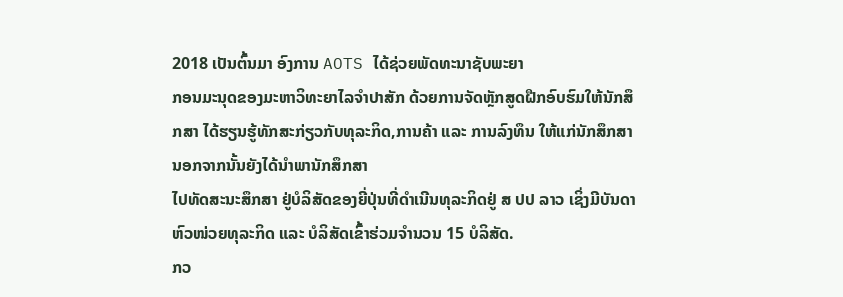2018 ເປັນຕົ້ນມາ ອົງການ AOTS ໄດ້ຊ່ວຍພັດທະນາຊັບພະຍາ
ກອນມະນຸດຂອງມະຫາວິທະຍາໄລຈຳປາສັກ ດ້ວຍການຈັດຫຼັກສູດຝືກອົບຮົມໃຫ້ນັກສຶກສາ ໄດ້ຮຽນຮູ້ທັກສະກ່ຽວກັບທຸລະກິດ,ການຄ້າ ແລະ ການລົງທຶນ ໃຫ້ແກ່ນັກສຶກສາ ນອກຈາກນັ້ນຍັງໄດ້ນຳພານັກສຶກສາ
ໄປທັດສະນະສຶກສາ ຢູ່ບໍລິສັດຂອງຍີ່ປຸ່ນທີ່ດຳເນີນທຸລະກິດຢູ່ ສ ປປ ລາວ ເຊິ່ງມີບັນດາຫົວໜ່ວຍທຸລະກິດ ແລະ ບໍລິສັດເຂົ້າຮ່ວມຈຳນວນ 15 ບໍລິສັດ.
ກວ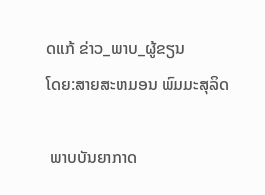ດແກ້ ຂ່າວ_ພາບ_ຜູ້ຂຽນ
ໂດຍ:ສາຍສະຫມອນ ພົມມະສຸລິດ

 ພາບບັນຍາກາດ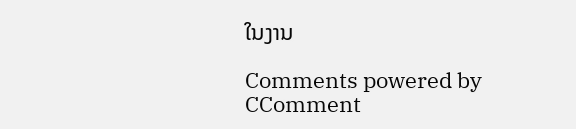ໃນງານ

Comments powered by CComment